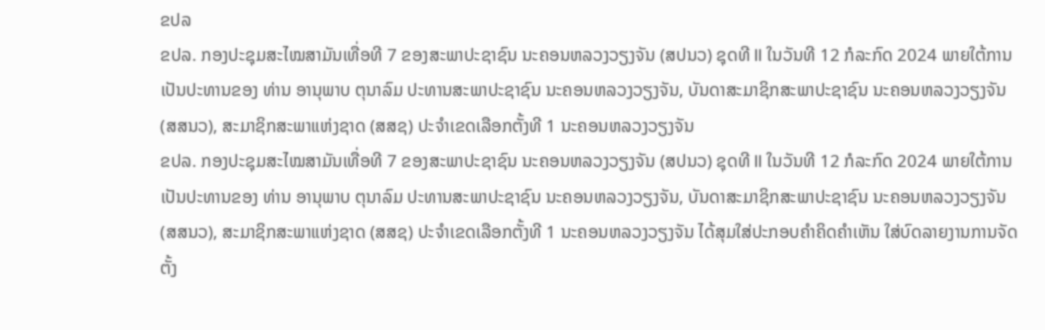ຂປລ
ຂປລ. ກອງປະຊຸມສະໄໝສາມັນເທື່ອທີ 7 ຂອງສະພາປະຊາຊົນ ນະຄອນຫລວງວຽງຈັນ (ສປນວ) ຊຸດທີ II ໃນວັນທີ 12 ກໍລະກົດ 2024 ພາຍໃຕ້ການເປັນປະທານຂອງ ທ່ານ ອານຸພາບ ຕຸນາລົມ ປະທານສະພາປະຊາຊົນ ນະຄອນຫລວງວຽງຈັນ, ບັນດາສະມາຊິກສະພາປະຊາຊົນ ນະຄອນຫລວງວຽງຈັນ (ສສນວ), ສະມາຊິກສະພາແຫ່ງຊາດ (ສສຊ) ປະຈຳເຂດເລືອກຕັ້ງທີ 1 ນະຄອນຫລວງວຽງຈັນ
ຂປລ. ກອງປະຊຸມສະໄໝສາມັນເທື່ອທີ 7 ຂອງສະພາປະຊາຊົນ ນະຄອນຫລວງວຽງຈັນ (ສປນວ) ຊຸດທີ II ໃນວັນທີ 12 ກໍລະກົດ 2024 ພາຍໃຕ້ການເປັນປະທານຂອງ ທ່ານ ອານຸພາບ ຕຸນາລົມ ປະທານສະພາປະຊາຊົນ ນະຄອນຫລວງວຽງຈັນ, ບັນດາສະມາຊິກສະພາປະຊາຊົນ ນະຄອນຫລວງວຽງຈັນ (ສສນວ), ສະມາຊິກສະພາແຫ່ງຊາດ (ສສຊ) ປະຈຳເຂດເລືອກຕັ້ງທີ 1 ນະຄອນຫລວງວຽງຈັນ ໄດ້ສຸມໃສ່ປະກອບຄຳຄິດຄຳເຫັນ ໃສ່ບົດລາຍງານການຈັດຕັ້ງ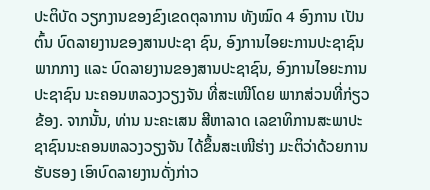ປະຕິບັດ ວຽກງານຂອງຂົງເຂດຕຸລາການ ທັງໝົດ 4 ອົງການ ເປັນຕົ້ນ ບົດລາຍງານຂອງສານປະຊາ ຊົນ, ອົງການໄອຍະການປະຊາຊົນ ພາກກາງ ແລະ ບົດລາຍງານຂອງສານປະຊາຊົນ, ອົງການໄອຍະການປະຊາຊົນ ນະຄອນຫລວງວຽງຈັນ ທີ່ສະເໜີໂດຍ ພາກສ່ວນທີ່ກ່ຽວຂ້ອງ. ຈາກນັ້ນ, ທ່ານ ນະຄະເສນ ສີຫາລາດ ເລຂາທິການສະພາປະຊາຊົນນະຄອນຫລວງວຽງຈັນ ໄດ້ຂຶ້ນສະເໜີຮ່າງ ມະຕິວ່າດ້ວຍການຮັບຮອງ ເອົາບົດລາຍງານດັ່ງກ່າວ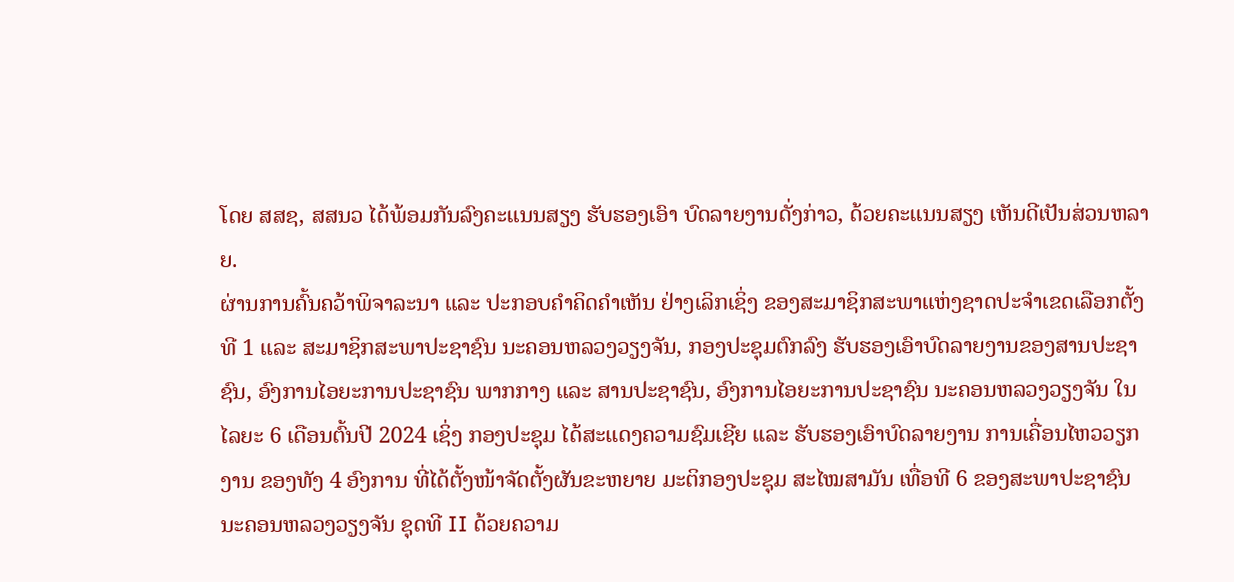ໂດຍ ສສຊ, ສສນວ ໄດ້ພ້ອມກັນລົງຄະແນນສຽງ ຮັບຮອງເອົາ ບົດລາຍງານດັ່ງກ່າວ, ດ້ວຍຄະແນນສຽງ ເຫັນດີເປັນສ່ວນຫລາຍ.
ຜ່ານການຄົ້ນຄວ້າພິຈາລະນາ ແລະ ປະກອບຄຳຄິດຄຳເຫັນ ຢ່າງເລິກເຊິ່ງ ຂອງສະມາຊິກສະພາແຫ່ງຊາດປະຈໍາເຂດເລືອກຕັ້ງທີ 1 ແລະ ສະມາຊິກສະພາປະຊາຊົນ ນະຄອນຫລວງວຽງຈັນ, ກອງປະຊຸມຕົກລົງ ຮັບຮອງເອົາບົດລາຍງານຂອງສານປະຊາຊົນ, ອົງການໄອຍະການປະຊາຊົນ ພາກກາງ ແລະ ສານປະຊາຊົນ, ອົງການໄອຍະການປະຊາຊົນ ນະຄອນຫລວງວຽງຈັນ ໃນໄລຍະ 6 ເດືອນຕົ້ນປີ 2024 ເຊິ່ງ ກອງປະຊຸມ ໄດ້ສະແດງຄວາມຊົມເຊີຍ ແລະ ຮັບຮອງເອົາບົດລາຍງານ ການເຄື່ອນໄຫວວຽກງານ ຂອງທັງ 4 ອົງການ ທີ່ໄດ້ຕັ້ງໜ້າຈັດຕັ້ງຜັນຂະຫຍາຍ ມະຕິກອງປະຊຸມ ສະໄໝສາມັນ ເທື່ອທີ 6 ຂອງສະພາປະຊາຊົນ ນະຄອນຫລວງວຽງຈັນ ຊຸດທີ II ດ້ວຍຄວາມ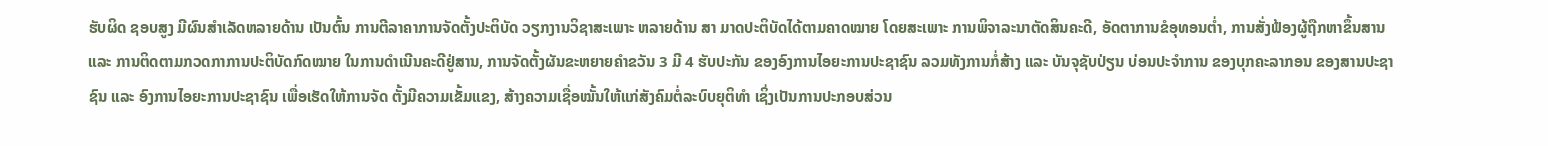ຮັບຜິດ ຊອບສູງ ມີຜົນສໍາເລັດຫລາຍດ້ານ ເປັນຕົ້ນ ການຕີລາຄາການຈັດຕັ້ງປະຕິບັດ ວຽກງານວິຊາສະເພາະ ຫລາຍດ້ານ ສາ ມາດປະຕິບັດໄດ້ຕາມຄາດໝາຍ ໂດຍສະເພາະ ການພິຈາລະນາຕັດສິນຄະດີ, ອັດຕາການຂໍອຸທອນຕໍ່າ, ການສັ່ງຟ້ອງຜູ້ຖືກຫາຂຶ້ນສານ ແລະ ການຕິດຕາມກວດກາການປະຕິບັດກົດໝາຍ ໃນການດໍາເນີນຄະດີຢູ່ສານ, ການຈັດຕັ້ງຜັນຂະຫຍາຍຄໍາຂວັນ 3 ມີ 4 ຮັບປະກັນ ຂອງອົງການໄອຍະການປະຊາຊົນ ລວມທັງການກໍ່ສ້າງ ແລະ ບັນຈຸຊັບປ່ຽນ ບ່ອນປະຈໍາການ ຂອງບຸກຄະລາກອນ ຂອງສານປະຊາຊົນ ແລະ ອົງການໄອຍະການປະຊາຊົນ ເພື່ອເຮັດໃຫ້ການຈັດ ຕັ້ງມີຄວາມເຂັ້ມແຂງ, ສ້າງຄວາມເຊື່ອໝັ້ນໃຫ້ແກ່ສັງຄົມຕໍ່ລະບົບຍຸຕິທໍາ ເຊິ່ງເປັນການປະກອບສ່ວນ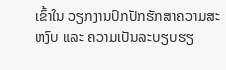ເຂົ້າໃນ ວຽກງານປົກປັກຮັກສາຄວາມສະຫງົບ ແລະ ຄວາມເປັນລະບຽບຮຽ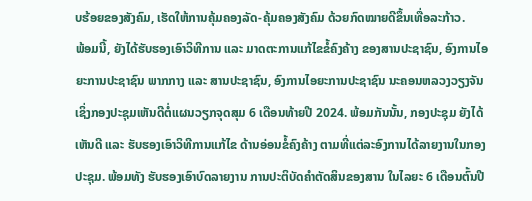ບຮ້ອຍຂອງສັງຄົມ, ເຮັດໃຫ້ການຄຸ້ມຄອງລັດ-ຄຸ້ມຄອງສັງຄົມ ດ້ວຍກົດໝາຍດີຂຶ້ນເທື່ອລະກ້າວ.
ພ້ອມນີ້, ຍັງໄດ້ຮັບຮອງເອົາວິທີການ ແລະ ມາດຕະການແກ້ໄຂຂໍ້ຄົງຄ້າງ ຂອງສານປະຊາຊົນ, ອົງການໄອຍະການປະຊາຊົນ ພາກກາງ ແລະ ສານປະຊາຊົນ, ອົງການໄອຍະການປະຊາຊົນ ນະຄອນຫລວງວຽງຈັນ ເຊິ່ງກອງປະຊຸມເຫັນດີຕໍ່ແຜນວຽກຈຸດສຸມ 6 ເດືອນທ້າຍປີ 2024. ພ້ອມກັນນັ້ນ, ກອງປະຊຸມ ຍັງໄດ້ເຫັນດີ ແລະ ຮັບຮອງເອົາວິທີການແກ້ໄຂ ດ້ານອ່ອນຂໍ້ຄົງຄ້າງ ຕາມທີ່ແຕ່ລະອົງການໄດ້ລາຍງານໃນກອງປະຊຸມ. ພ້ອມທັງ ຮັບຮອງເອົາບົດລາຍງານ ການປະຕິບັດຄໍາຕັດສິນຂອງສານ ໃນໄລຍະ 6 ເດືອນຕົ້ນປີ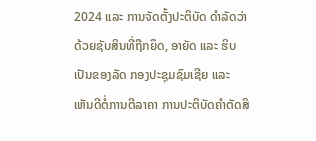2024 ແລະ ການຈັດຕັ້ງປະຕິບັດ ດໍາລັດວ່າດ້ວຍຊັບສິນທີ່ຖືກຍຶດ, ອາຍັດ ແລະ ຮິບເປັນຂອງລັດ ກອງປະຊຸມຊົມເຊີຍ ແລະ ເຫັນດີຕໍ່ການຕີລາຄາ ການປະຕິບັດຄໍາຕັດສິ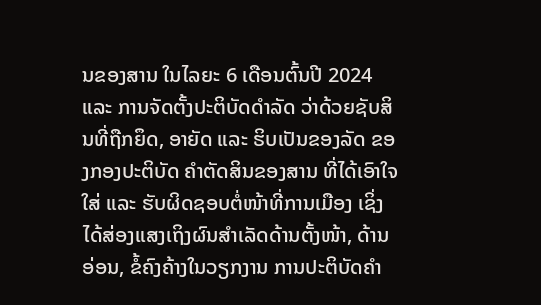ນຂອງສານ ໃນໄລຍະ 6 ເດືອນຕົ້ນປີ 2024 ແລະ ການຈັດຕັ້ງປະຕິບັດດໍາລັດ ວ່າດ້ວຍຊັບສິນທີ່ຖືກຍຶດ, ອາຍັດ ແລະ ຮິບເປັນຂອງລັດ ຂອງກອງປະຕິບັດ ຄໍາຕັດສິນຂອງສານ ທີ່ໄດ້ເອົາໃຈໃສ່ ແລະ ຮັບຜິດຊອບຕໍ່ໜ້າທີ່ການເມືອງ ເຊິ່ງໄດ້ສ່ອງແສງເຖິງຜົນສໍາເລັດດ້ານຕັ້ງໜ້າ, ດ້ານອ່ອນ, ຂໍ້ຄົງຄ້າງໃນວຽກງານ ການປະຕິບັດຄໍາ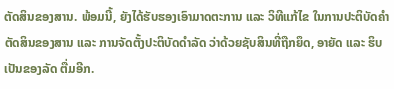ຕັດສິນຂອງສານ. ພ້ອມນີ້, ຍັງໄດ້ຮັບຮອງເອົາມາດຕະການ ແລະ ວິທີແກ້ໄຂ ໃນການປະຕິບັດຄໍາຕັດສິນຂອງສານ ແລະ ການຈັດຕັ້ງປະຕິບັດດໍາລັດ ວ່າດ້ວຍຊັບສິນທີ່ຖືກຍຶດ, ອາຍັດ ແລະ ຮິບເປັນຂອງລັດ ຕື່ມອີກ.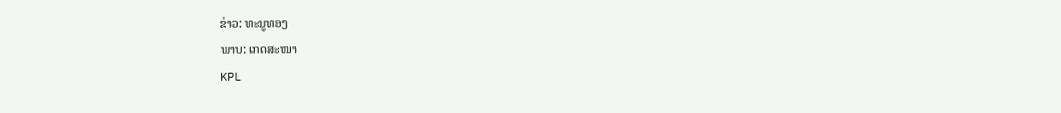ຂ່າວ: ທະນູທອງ
ພາບ: ເກດສະໜາ
KPL